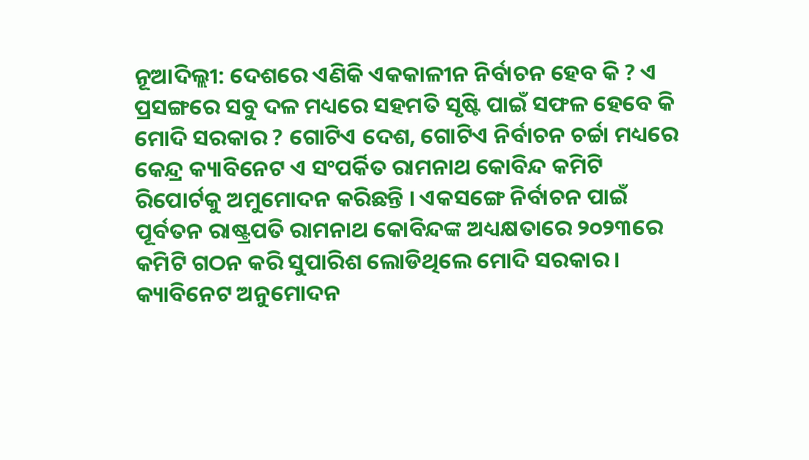ନୂଆଦିଲ୍ଲୀ: ଦେଶରେ ଏଣିକି ଏକକାଳୀନ ନିର୍ବାଚନ ହେବ କି ? ଏ ପ୍ରସଙ୍ଗରେ ସବୁ ଦଳ ମଧ୍ୟରେ ସହମତି ସୃଷ୍ଟି ପାଇଁ ସଫଳ ହେବେ କି ମୋଦି ସରକାର ? ଗୋଟିଏ ଦେଶ, ଗୋଟିଏ ନିର୍ବାଚନ ଚର୍ଚ୍ଚା ମଧ୍ୟରେ କେନ୍ଦ୍ର କ୍ୟାବିନେଟ ଏ ସଂପର୍କିତ ରାମନାଥ କୋବିନ୍ଦ କମିଟି ରିପୋର୍ଟକୁ ଅମୁମୋଦନ କରିଛନ୍ତି । ଏକସଙ୍ଗେ ନିର୍ବାଚନ ପାଇଁ ପୂର୍ବତନ ରାଷ୍ଟ୍ରପତି ରାମନାଥ କୋବିନ୍ଦଙ୍କ ଅଧ୍ୟକ୍ଷତାରେ ୨୦୨୩ରେ କମିଟି ଗଠନ କରି ସୁପାରିଶ ଲୋଡିଥିଲେ ମୋଦି ସରକାର । କ୍ୟାବିନେଟ ଅନୁମୋଦନ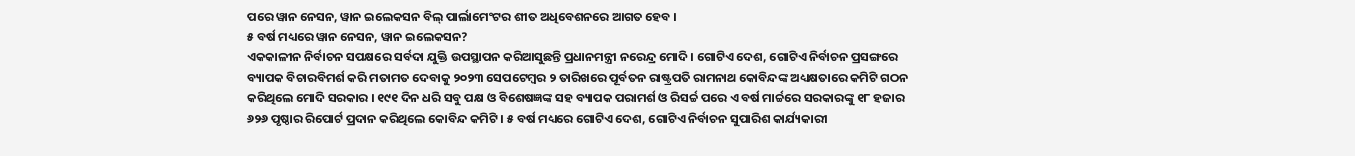ପରେ ୱାନ ନେସନ, ୱାନ ଇଲେକସନ ବିଲ୍ ପାର୍ଲାମେଂଟର ଶୀତ ଅଧିବେଶନରେ ଆଗତ ହେବ ।
୫ ବର୍ଷ ମଧ୍ୟରେ ୱାନ ନେସନ, ୱାନ ଇଲେକସନ?
ଏକକାଳୀନ ନିର୍ବାଚନ ସପକ୍ଷରେ ସର୍ବଦା ଯୁକ୍ତି ଉପସ୍ଥାପନ କରିଆସୁଛନ୍ତି ପ୍ରଧାନମନ୍ତ୍ରୀ ନରେନ୍ଦ୍ର ମୋଦି । ଗୋଟିଏ ଦେଶ, ଗୋଟିଏ ନିର୍ବାଚନ ପ୍ରସଙ୍ଗରେ ବ୍ୟାପକ ବିଚାରବିମର୍ଶ କରି ମତାମତ ଦେବାକୁ ୨୦୨୩ ସେପଟେମ୍ବର ୨ ତାରିଖରେ ପୂର୍ବତନ ରାଷ୍ଟ୍ରପତି ରାମନାଥ କୋବିନ୍ଦଙ୍କ ଅଧ୍ୟକ୍ଷତାରେ କମିଟି ଗଠନ କରିଥିଲେ ମୋଦି ସରକାର । ୧୯୧ ଦିନ ଧରି ସବୁ ପକ୍ଷ ଓ ବିଶେଷଜ୍ଞଙ୍କ ସହ ବ୍ୟାପକ ପରାମର୍ଶ ଓ ରିସର୍ଚ୍ଚ ପରେ ଏ ବର୍ଷ ମାର୍ଚ୍ଚରେ ସରକାରଙ୍କୁ ୧୮ ହଜାର ୬୨୬ ପୃଷ୍ଠାର ରିପୋର୍ଟ ପ୍ରଦାନ କରିଥିଲେ କୋବିନ୍ଦ କମିଟି । ୫ ବର୍ଷ ମଧ୍ୟରେ ଗୋଟିଏ ଦେଶ, ଗୋଟିଏ ନିର୍ବାଚନ ସୁପାରିଶ କାର୍ଯ୍ୟକାରୀ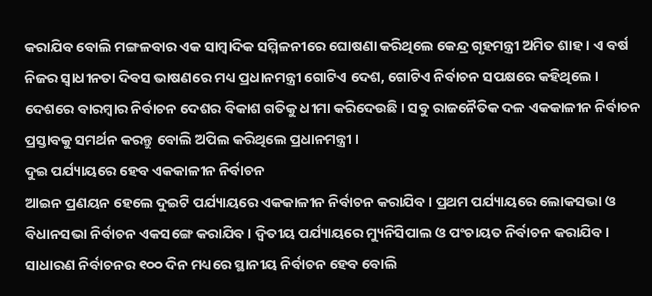କରାଯିବ ବୋଲି ମଙ୍ଗଳବାର ଏକ ସାମ୍ବାଦିକ ସମ୍ମିଳନୀରେ ଘୋଷଣା କରିଥିଲେ କେନ୍ଦ୍ର ଗୃହମନ୍ତ୍ରୀ ଅମିତ ଶାହ । ଏ ବର୍ଷ ନିଜର ସ୍ୱାଧୀନତା ଦିବସ ଭାଷଣରେ ମଧ୍ୟ ପ୍ରଧାନମନ୍ତ୍ରୀ ଗୋଟିଏ ଦେଶ, ଗୋଟିଏ ନିର୍ବାଚନ ସପକ୍ଷରେ କହିଥିଲେ । ଦେଶରେ ବାରମ୍ବାର ନିର୍ବାଚନ ଦେଶର ବିକାଶ ଗତିକୁ ଧୀମା କରିଦେଉଛି । ସବୁ ରାଜନୈତିକ ଦଳ ଏକକାଳୀନ ନିର୍ବାଚନ ପ୍ରସ୍ତାବକୁ ସମର୍ଥନ କରନ୍ତୁ ବୋଲି ଅପିଲ କରିଥିଲେ ପ୍ରଧାନମନ୍ତ୍ରୀ ।
ଦୁଇ ପର୍ଯ୍ୟାୟରେ ହେବ ଏକକାଳୀନ ନିର୍ବାଚନ
ଆଇନ ପ୍ରଣୟନ ହେଲେ ଦୁଇଟି ପର୍ଯ୍ୟାୟରେ ଏକକାଳୀନ ନିର୍ବାଚନ କରାଯିବ । ପ୍ରଥମ ପର୍ଯ୍ୟାୟରେ ଲୋକସଭା ଓ ବିଧାନସଭା ନିର୍ବାଚନ ଏକସଙ୍ଗେ କରାଯିବ । ଦ୍ୱିତୀୟ ପର୍ଯ୍ୟାୟରେ ମ୍ୟୁନିସିପାଲ ଓ ପଂଚାୟତ ନିର୍ବାଚନ କରାଯିବ । ସାଧାରଣ ନିର୍ବାଚନର ୧୦୦ ଦିନ ମଧ୍ୟରେ ସ୍ଥାନୀୟ ନିର୍ବାଚନ ହେବ ବୋଲି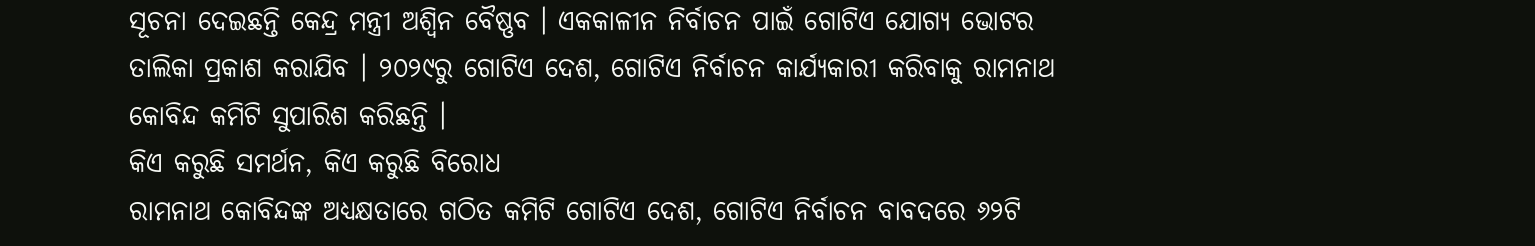ସୂଚନା ଦେଇଛନ୍ତି କେନ୍ଦ୍ର ମନ୍ତ୍ରୀ ଅଶ୍ୱିନ ବୈଷ୍ଣବ । ଏକକାଳୀନ ନିର୍ବାଚନ ପାଇଁ ଗୋଟିଏ ଯୋଗ୍ୟ ଭୋଟର ତାଲିକା ପ୍ରକାଶ କରାଯିବ । ୨୦୨୯ରୁ ଗୋଟିଏ ଦେଶ, ଗୋଟିଏ ନିର୍ବାଚନ କାର୍ଯ୍ୟକାରୀ କରିବାକୁ ରାମନାଥ କୋବିନ୍ଦ କମିଟି ସୁପାରିଶ କରିଛନ୍ତି ।
କିଏ କରୁଛି ସମର୍ଥନ, କିଏ କରୁଛି ବିରୋଧ
ରାମନାଥ କୋବିନ୍ଦଙ୍କ ଅଧ୍ୟକ୍ଷତାରେ ଗଠିତ କମିଟି ଗୋଟିଏ ଦେଶ, ଗୋଟିଏ ନିର୍ବାଚନ ବାବଦରେ ୬୨ଟି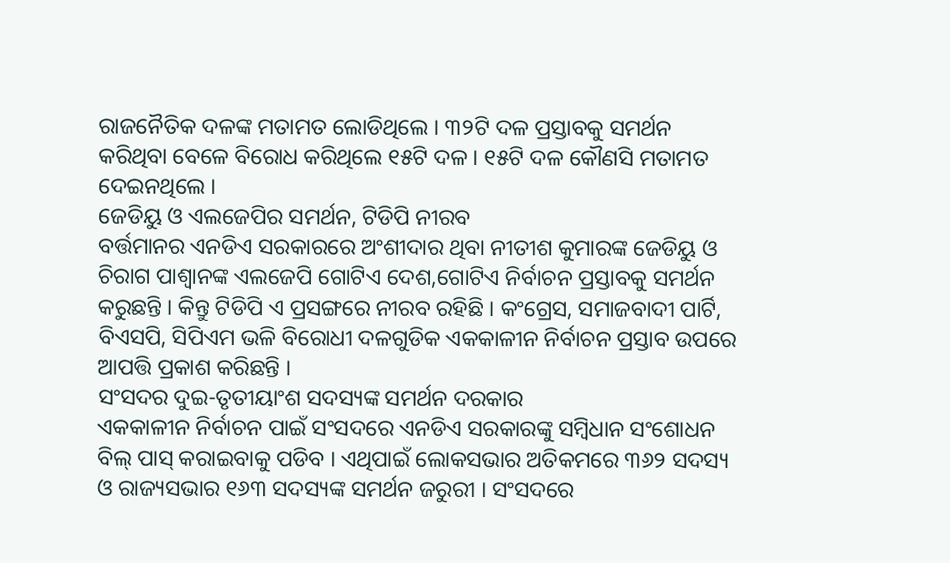ରାଜନୈତିକ ଦଳଙ୍କ ମତାମତ ଲୋଡିଥିଲେ । ୩୨ଟି ଦଳ ପ୍ରସ୍ତାବକୁ ସମର୍ଥନ କରିଥିବା ବେଳେ ବିରୋଧ କରିଥିଲେ ୧୫ଟି ଦଳ । ୧୫ଟି ଦଳ କୌଣସି ମତାମତ ଦେଇନଥିଲେ ।
ଜେଡିୟୁ ଓ ଏଲଜେପିର ସମର୍ଥନ, ଟିଡିପି ନୀରବ
ବର୍ତ୍ତମାନର ଏନଡିଏ ସରକାରରେ ଅଂଶୀଦାର ଥିବା ନୀତୀଶ କୁମାରଙ୍କ ଜେଡିୟୁ ଓ ଚିରାଗ ପାଶ୍ୱାନଙ୍କ ଏଲଜେପି ଗୋଟିଏ ଦେଶ,ଗୋଟିଏ ନିର୍ବାଚନ ପ୍ରସ୍ତାବକୁ ସମର୍ଥନ କରୁଛନ୍ତି । କିନ୍ତୁ ଟିଡିପି ଏ ପ୍ରସଙ୍ଗରେ ନୀରବ ରହିଛି । କଂଗ୍ରେସ, ସମାଜବାଦୀ ପାର୍ଟି, ବିଏସପି, ସିପିଏମ ଭଳି ବିରୋଧୀ ଦଳଗୁଡିକ ଏକକାଳୀନ ନିର୍ବାଚନ ପ୍ରସ୍ତାବ ଉପରେ ଆପତ୍ତି ପ୍ରକାଶ କରିଛନ୍ତି ।
ସଂସଦର ଦୁଇ-ତୃତୀୟାଂଶ ସଦସ୍ୟଙ୍କ ସମର୍ଥନ ଦରକାର
ଏକକାଳୀନ ନିର୍ବାଚନ ପାଇଁ ସଂସଦରେ ଏନଡିଏ ସରକାରଙ୍କୁ ସମ୍ବିଧାନ ସଂଶୋଧନ ବିଲ୍ ପାସ୍ କରାଇବାକୁ ପଡିବ । ଏଥିପାଇଁ ଲୋକସଭାର ଅତିକମରେ ୩୬୨ ସଦସ୍ୟ ଓ ରାଜ୍ୟସଭାର ୧୬୩ ସଦସ୍ୟଙ୍କ ସମର୍ଥନ ଜରୁରୀ । ସଂସଦରେ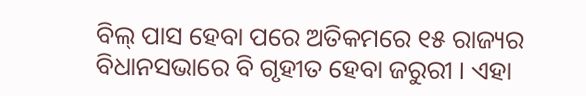ବିଲ୍ ପାସ ହେବା ପରେ ଅତିକମରେ ୧୫ ରାଜ୍ୟର ବିଧାନସଭାରେ ବି ଗୃହୀତ ହେବା ଜରୁରୀ । ଏହା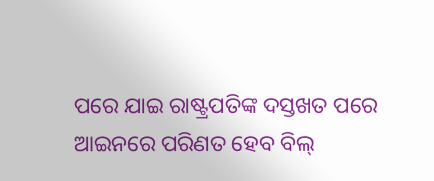ପରେ ଯାଇ ରାଷ୍ଟ୍ରପତିଙ୍କ ଦସ୍ତଖତ ପରେ ଆଇନରେ ପରିଣତ ହେବ ବିଲ୍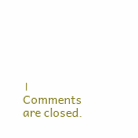।
Comments are closed.